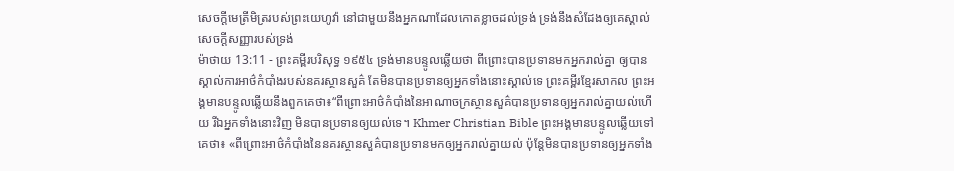សេចក្ដីមេត្រីមិត្ររបស់ព្រះយេហូវ៉ា នៅជាមួយនឹងអ្នកណាដែលកោតខ្លាចដល់ទ្រង់ ទ្រង់នឹងសំដែងឲ្យគេស្គាល់សេចក្ដីសញ្ញារបស់ទ្រង់
ម៉ាថាយ 13:11 - ព្រះគម្ពីរបរិសុទ្ធ ១៩៥៤ ទ្រង់មានបន្ទូលឆ្លើយថា ពីព្រោះបានប្រទានមកអ្នករាល់គ្នា ឲ្យបានស្គាល់ការអាថ៌កំបាំងរបស់នគរស្ថានសួគ៌ តែមិនបានប្រទានឲ្យអ្នកទាំងនោះស្គាល់ទេ ព្រះគម្ពីរខ្មែរសាកល ព្រះអង្គមានបន្ទូលឆ្លើយនឹងពួកគេថា៖“ពីព្រោះអាថ៌កំបាំងនៃអាណាចក្រស្ថានសួគ៌បានប្រទានឲ្យអ្នករាល់គ្នាយល់ហើយ រីឯអ្នកទាំងនោះវិញ មិនបានប្រទានឲ្យយល់ទេ។ Khmer Christian Bible ព្រះអង្គមានបន្ទូលឆ្លើយទៅគេថា៖ «ពីព្រោះអាថ៌កំបាំងនៃនគរស្ថានសួគ៌បានប្រទានមកឲ្យអ្នករាល់គ្នាយល់ ប៉ុន្ដែមិនបានប្រទានឲ្យអ្នកទាំង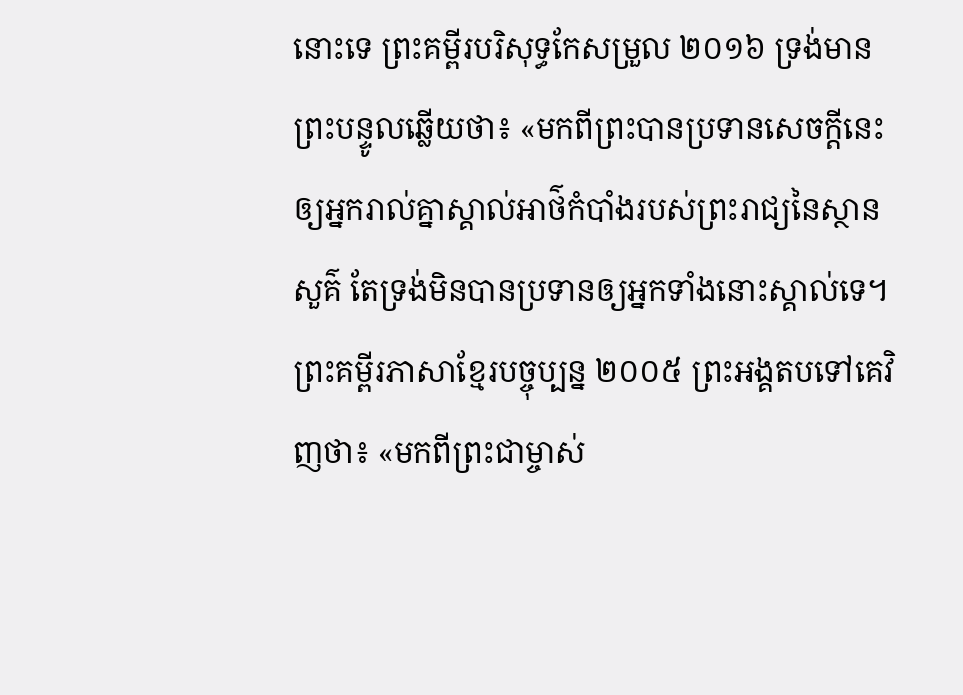នោះទេ ព្រះគម្ពីរបរិសុទ្ធកែសម្រួល ២០១៦ ទ្រង់មានព្រះបន្ទូលឆ្លើយថា៖ «មកពីព្រះបានប្រទានសេចក្ដីនេះឲ្យអ្នករាល់គ្នាស្គាល់អាថ៌កំបាំងរបស់ព្រះរាជ្យនៃស្ថានសួគ៌ តែទ្រង់មិនបានប្រទានឲ្យអ្នកទាំងនោះស្គាល់ទេ។ ព្រះគម្ពីរភាសាខ្មែរបច្ចុប្បន្ន ២០០៥ ព្រះអង្គតបទៅគេវិញថា៖ «មកពីព្រះជាម្ចាស់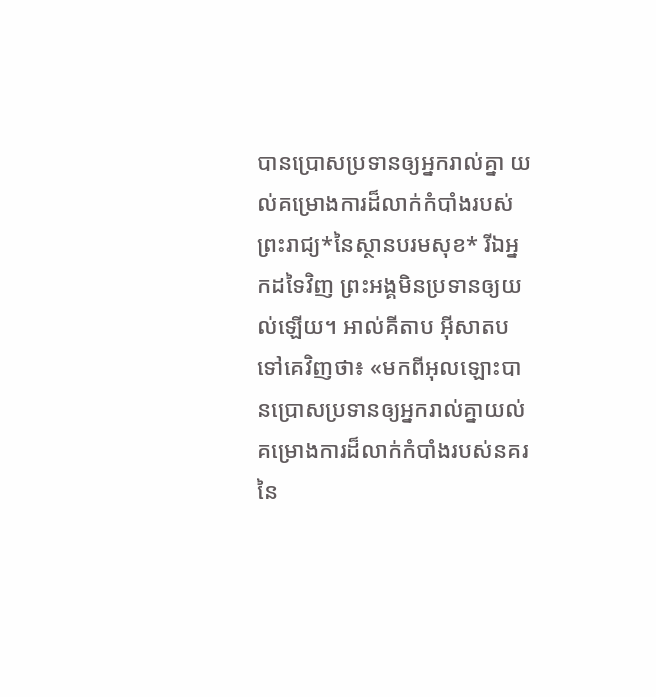បានប្រោសប្រទានឲ្យអ្នករាល់គ្នា យល់គម្រោងការដ៏លាក់កំបាំងរបស់ព្រះរាជ្យ*នៃស្ថានបរមសុខ* រីឯអ្នកដទៃវិញ ព្រះអង្គមិនប្រទានឲ្យយល់ឡើយ។ អាល់គីតាប អ៊ីសាតបទៅគេវិញថា៖ «មកពីអុលឡោះបានប្រោសប្រទានឲ្យអ្នករាល់គ្នាយល់ គម្រោងការដ៏លាក់កំបាំងរបស់នគរនៃ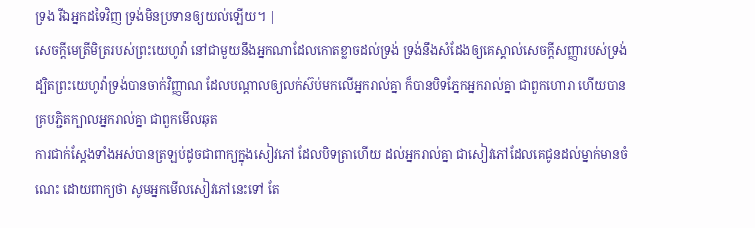ទ្រង រីឯអ្នកដទៃវិញ ទ្រង់មិនប្រទានឲ្យយល់ឡើយ។ |
សេចក្ដីមេត្រីមិត្ររបស់ព្រះយេហូវ៉ា នៅជាមួយនឹងអ្នកណាដែលកោតខ្លាចដល់ទ្រង់ ទ្រង់នឹងសំដែងឲ្យគេស្គាល់សេចក្ដីសញ្ញារបស់ទ្រង់
ដ្បិតព្រះយេហូវ៉ាទ្រង់បានចាក់វិញ្ញាណ ដែលបណ្តាលឲ្យលក់ស៊ប់មកលើអ្នករាល់គ្នា ក៏បានបិទភ្នែកអ្នករាល់គ្នា ជាពួកហោរា ហើយបានគ្របភ្ជិតក្បាលអ្នករាល់គ្នា ជាពួកមើលឆុត
ការជាក់ស្តែងទាំងអស់បានត្រឡប់ដូចជាពាក្យក្នុងសៀវភៅ ដែលបិទត្រាហើយ ដល់អ្នករាល់គ្នា ជាសៀវភៅដែលគេជូនដល់ម្នាក់មានចំណេះ ដោយពាក្យថា សូមអ្នកមើលសៀវភៅនេះទៅ តែ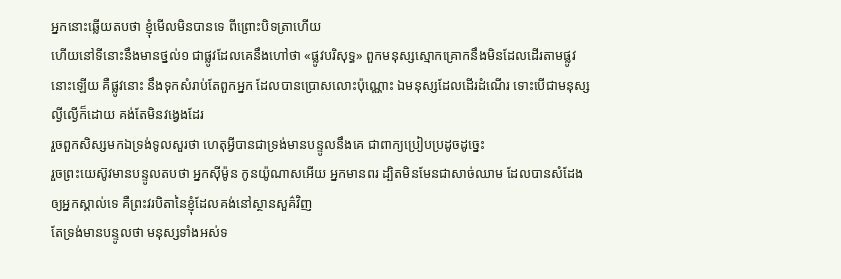អ្នកនោះឆ្លើយតបថា ខ្ញុំមើលមិនបានទេ ពីព្រោះបិទត្រាហើយ
ហើយនៅទីនោះនឹងមានថ្នល់១ ជាផ្លូវដែលគេនឹងហៅថា «ផ្លូវបរិសុទ្ធ» ពួកមនុស្សស្មោកគ្រោកនឹងមិនដែលដើរតាមផ្លូវនោះឡើយ គឺផ្លូវនោះ នឹងទុកសំរាប់តែពួកអ្នក ដែលបានប្រោសលោះប៉ុណ្ណោះ ឯមនុស្សដែលដើរដំណើរ ទោះបើជាមនុស្សល្ងីល្ងើក៏ដោយ គង់តែមិនវង្វេងដែរ
រួចពួកសិស្សមកឯទ្រង់ទូលសួរថា ហេតុអ្វីបានជាទ្រង់មានបន្ទូលនឹងគេ ជាពាក្យប្រៀបប្រដូចដូច្នេះ
រួចព្រះយេស៊ូវមានបន្ទូលតបថា អ្នកស៊ីម៉ូន កូនយ៉ូណាសអើយ អ្នកមានពរ ដ្បិតមិនមែនជាសាច់ឈាម ដែលបានសំដែងឲ្យអ្នកស្គាល់ទេ គឺព្រះវរបិតានៃខ្ញុំដែលគង់នៅស្ថានសួគ៌វិញ
តែទ្រង់មានបន្ទូលថា មនុស្សទាំងអស់ទ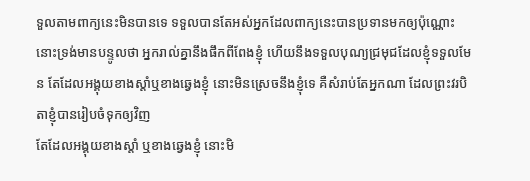ទួលតាមពាក្យនេះមិនបានទេ ទទួលបានតែអស់អ្នកដែលពាក្យនេះបានប្រទានមកឲ្យប៉ុណ្ណោះ
នោះទ្រង់មានបន្ទូលថា អ្នករាល់គ្នានឹងផឹកពីពែងខ្ញុំ ហើយនឹងទទួលបុណ្យជ្រមុជដែលខ្ញុំទទួលមែន តែដែលអង្គុយខាងស្តាំឬខាងឆ្វេងខ្ញុំ នោះមិនស្រេចនឹងខ្ញុំទេ គឺសំរាប់តែអ្នកណា ដែលព្រះវរបិតាខ្ញុំបានរៀបចំទុកឲ្យវិញ
តែដែលអង្គុយខាងស្តាំ ឬខាងឆ្វេងខ្ញុំ នោះមិ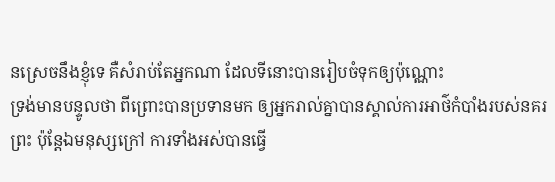នស្រេចនឹងខ្ញុំទេ គឺសំរាប់តែអ្នកណា ដែលទីនោះបានរៀបចំទុកឲ្យប៉ុណ្ណោះ
ទ្រង់មានបន្ទូលថា ពីព្រោះបានប្រទានមក ឲ្យអ្នករាល់គ្នាបានស្គាល់ការអាថ៌កំបាំងរបស់នគរព្រះ ប៉ុន្តែឯមនុស្សក្រៅ ការទាំងអស់បានធ្វើ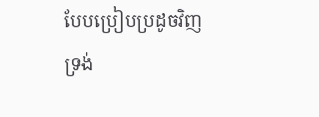បែបប្រៀបប្រដូចវិញ
ទ្រង់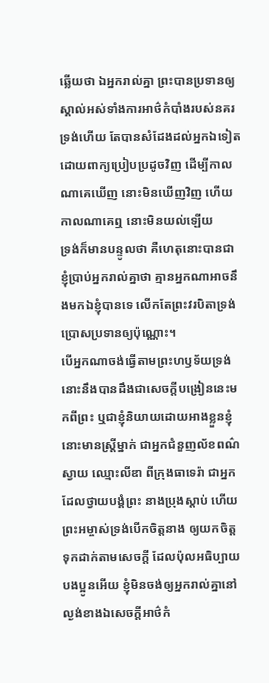ឆ្លើយថា ឯអ្នករាល់គ្នា ព្រះបានប្រទានឲ្យស្គាល់អស់ទាំងការអាថ៌កំបាំងរបស់នគរទ្រង់ហើយ តែបានសំដែងដល់អ្នកឯទៀត ដោយពាក្យប្រៀបប្រដូចវិញ ដើម្បីកាលណាគេឃើញ នោះមិនឃើញវិញ ហើយកាលណាគេឮ នោះមិនយល់ឡើយ
ទ្រង់ក៏មានបន្ទូលថា គឺហេតុនោះបានជាខ្ញុំប្រាប់អ្នករាល់គ្នាថា គ្មានអ្នកណាអាចនឹងមកឯខ្ញុំបានទេ លើកតែព្រះវរបិតាទ្រង់ប្រោសប្រទានឲ្យប៉ុណ្ណោះ។
បើអ្នកណាចង់ធ្វើតាមព្រះហឫទ័យទ្រង់ នោះនឹងបានដឹងជាសេចក្ដីបង្រៀននេះមកពីព្រះ ឬជាខ្ញុំនិយាយដោយអាងខ្លួនខ្ញុំ
នោះមានស្ត្រីម្នាក់ ជាអ្នកជំនួញល័ខពណ៌ស្វាយ ឈ្មោះលីឌា ពីក្រុងធាទេរ៉ា ជាអ្នកដែលថ្វាយបង្គំព្រះ នាងប្រុងស្តាប់ ហើយព្រះអម្ចាស់ទ្រង់បើកចិត្តនាង ឲ្យយកចិត្តទុកដាក់តាមសេចក្ដី ដែលប៉ុលអធិប្បាយ
បងប្អូនអើយ ខ្ញុំមិនចង់ឲ្យអ្នករាល់គ្នានៅល្ងង់ខាងឯសេចក្ដីអាថ៌កំ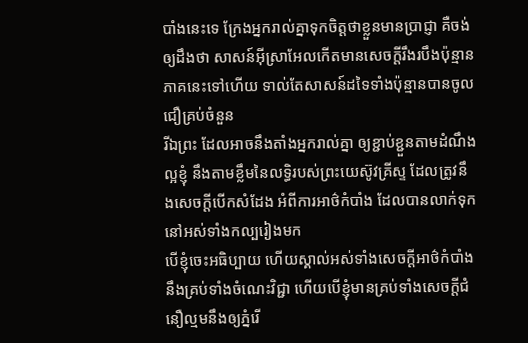បាំងនេះទេ ក្រែងអ្នករាល់គ្នាទុកចិត្តថាខ្លួនមានប្រាជ្ញា គឺចង់ឲ្យដឹងថា សាសន៍អ៊ីស្រាអែលកើតមានសេចក្ដីរឹងរបឹងប៉ុន្មានភាគនេះទៅហើយ ទាល់តែសាសន៍ដទៃទាំងប៉ុន្មានបានចូលជឿគ្រប់ចំនួន
រីឯព្រះ ដែលអាចនឹងតាំងអ្នករាល់គ្នា ឲ្យខ្ជាប់ខ្ជួនតាមដំណឹងល្អខ្ញុំ នឹងតាមខ្លឹមនៃលទ្ធិរបស់ព្រះយេស៊ូវគ្រីស្ទ ដែលត្រូវនឹងសេចក្ដីបើកសំដែង អំពីការអាថ៌កំបាំង ដែលបានលាក់ទុកនៅអស់ទាំងកល្បរៀងមក
បើខ្ញុំចេះអធិប្បាយ ហើយស្គាល់អស់ទាំងសេចក្ដីអាថ៌កំបាំង នឹងគ្រប់ទាំងចំណេះវិជ្ជា ហើយបើខ្ញុំមានគ្រប់ទាំងសេចក្ដីជំនឿល្មមនឹងឲ្យភ្នំរើ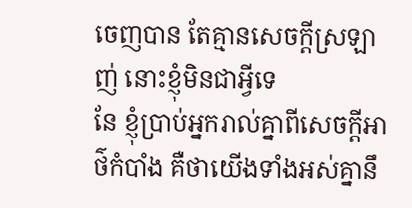ចេញបាន តែគ្មានសេចក្ដីស្រឡាញ់ នោះខ្ញុំមិនជាអ្វីទេ
នែ ខ្ញុំប្រាប់អ្នករាល់គ្នាពីសេចក្ដីអាថ៌កំបាំង គឺថាយើងទាំងអស់គ្នានឹ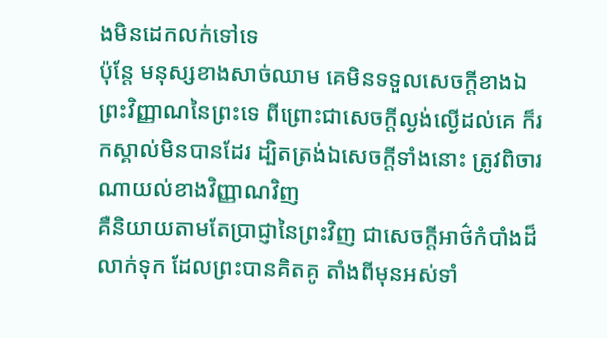ងមិនដេកលក់ទៅទេ
ប៉ុន្តែ មនុស្សខាងសាច់ឈាម គេមិនទទួលសេចក្ដីខាងឯព្រះវិញ្ញាណនៃព្រះទេ ពីព្រោះជាសេចក្ដីល្ងង់ល្ងើដល់គេ ក៏រកស្គាល់មិនបានដែរ ដ្បិតត្រង់ឯសេចក្ដីទាំងនោះ ត្រូវពិចារណាយល់ខាងវិញ្ញាណវិញ
គឺនិយាយតាមតែប្រាជ្ញានៃព្រះវិញ ជាសេចក្ដីអាថ៌កំបាំងដ៏លាក់ទុក ដែលព្រះបានគិតគូ តាំងពីមុនអស់ទាំ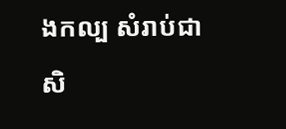ងកល្ប សំរាប់ជាសិ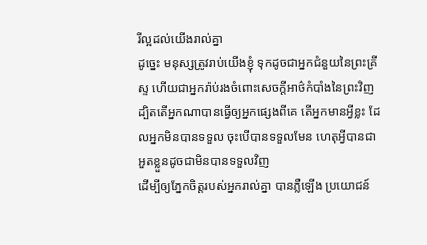រីល្អដល់យើងរាល់គ្នា
ដូច្នេះ មនុស្សត្រូវរាប់យើងខ្ញុំ ទុកដូចជាអ្នកជំនួយនៃព្រះគ្រីស្ទ ហើយជាអ្នករ៉ាប់រងចំពោះសេចក្ដីអាថ៌កំបាំងនៃព្រះវិញ
ដ្បិតតើអ្នកណាបានធ្វើឲ្យអ្នកផ្សេងពីគេ តើអ្នកមានអ្វីខ្លះ ដែលអ្នកមិនបានទទួល ចុះបើបានទទួលមែន ហេតុអ្វីបានជាអួតខ្លួនដូចជាមិនបានទទួលវិញ
ដើម្បីឲ្យភ្នែកចិត្តរបស់អ្នករាល់គ្នា បានភ្លឺឡើង ប្រយោជន៍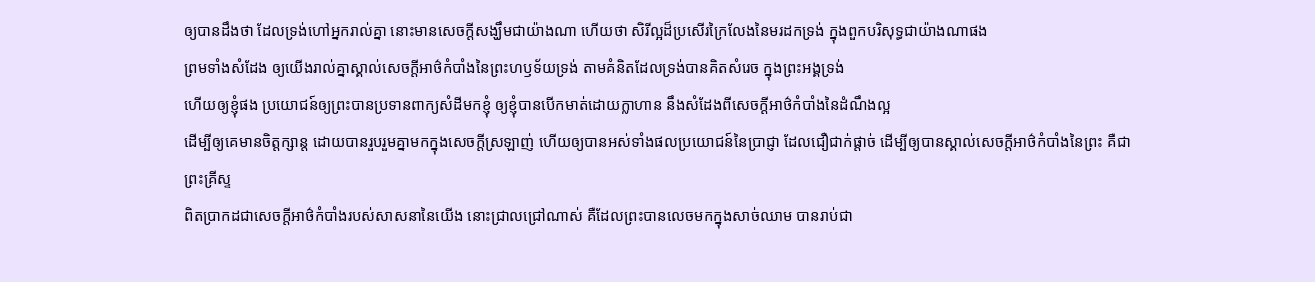ឲ្យបានដឹងថា ដែលទ្រង់ហៅអ្នករាល់គ្នា នោះមានសេចក្ដីសង្ឃឹមជាយ៉ាងណា ហើយថា សិរីល្អដ៏ប្រសើរក្រៃលែងនៃមរដកទ្រង់ ក្នុងពួកបរិសុទ្ធជាយ៉ាងណាផង
ព្រមទាំងសំដែង ឲ្យយើងរាល់គ្នាស្គាល់សេចក្ដីអាថ៌កំបាំងនៃព្រះហឫទ័យទ្រង់ តាមគំនិតដែលទ្រង់បានគិតសំរេច ក្នុងព្រះអង្គទ្រង់
ហើយឲ្យខ្ញុំផង ប្រយោជន៍ឲ្យព្រះបានប្រទានពាក្យសំដីមកខ្ញុំ ឲ្យខ្ញុំបានបើកមាត់ដោយក្លាហាន នឹងសំដែងពីសេចក្ដីអាថ៌កំបាំងនៃដំណឹងល្អ
ដើម្បីឲ្យគេមានចិត្តក្សាន្ត ដោយបានរួបរួមគ្នាមកក្នុងសេចក្ដីស្រឡាញ់ ហើយឲ្យបានអស់ទាំងផលប្រយោជន៍នៃប្រាជ្ញា ដែលជឿជាក់ផ្តាច់ ដើម្បីឲ្យបានស្គាល់សេចក្ដីអាថ៌កំបាំងនៃព្រះ គឺជាព្រះគ្រីស្ទ
ពិតប្រាកដជាសេចក្ដីអាថ៌កំបាំងរបស់សាសនានៃយើង នោះជ្រាលជ្រៅណាស់ គឺដែលព្រះបានលេចមកក្នុងសាច់ឈាម បានរាប់ជា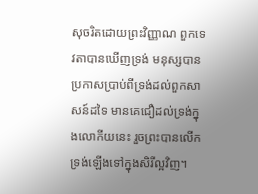សុចរិតដោយព្រះវិញ្ញាណ ពួកទេវតាបានឃើញទ្រង់ មនុស្សបានប្រកាសប្រាប់ពីទ្រង់ដល់ពួកសាសន៍ដទៃ មានគេជឿដល់ទ្រង់ក្នុងលោកីយនេះ រួចព្រះបានលើកទ្រង់ឡើងទៅក្នុងសិរីល្អវិញ។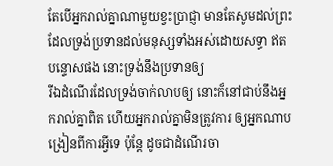តែបើអ្នករាល់គ្នាណាមួយខ្វះប្រាជ្ញា មានតែសូមដល់ព្រះ ដែលទ្រង់ប្រទានដល់មនុស្សទាំងអស់ដោយសទ្ធា ឥតបន្ទោសផង នោះទ្រង់នឹងប្រទានឲ្យ
រីឯដំណើរដែលទ្រង់ចាក់លាបឲ្យ នោះក៏នៅជាប់នឹងអ្នករាល់គ្នាពិត ហើយអ្នករាល់គ្នាមិនត្រូវការ ឲ្យអ្នកណាបង្រៀនពីការអ្វីទេ ប៉ុន្តែ ដូចជាដំណើរចា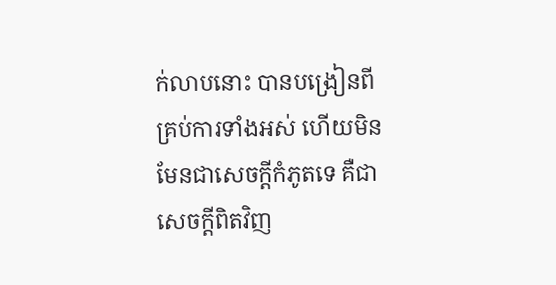ក់លាបនោះ បានបង្រៀនពីគ្រប់ការទាំងអស់ ហើយមិនមែនជាសេចក្ដីកំភូតទេ គឺជាសេចក្ដីពិតវិញ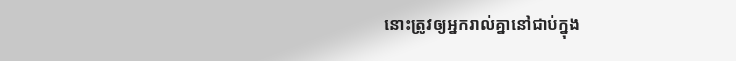នោះត្រូវឲ្យអ្នករាល់គ្នានៅជាប់ក្នុង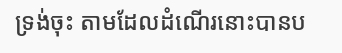ទ្រង់ចុះ តាមដែលដំណើរនោះបានប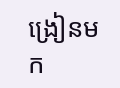ង្រៀនមក